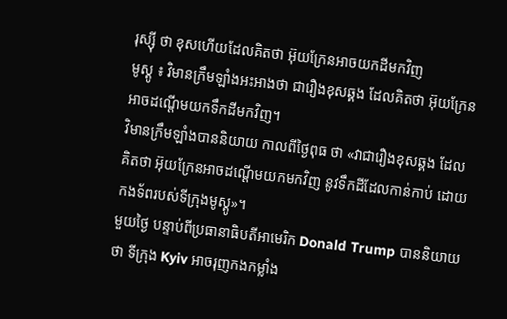រុស្ស៊ី ថា ខុសហើយដែលគិតថា អ៊ុយក្រែនអាចយកដីមកវិញ
មូស្គូ ៖ វិមានក្រឹមឡាំងអះអាងថា ជារឿងខុសឆ្គង ដែលគិតថា អ៊ុយក្រែនអាចដណ្តើមយកទឹកដីមកវិញ។
វិមានក្រឹមឡាំងបាននិយាយ កាលពីថ្ងៃពុធ ថា «វាជារឿងខុសឆ្គង ដែលគិតថា អ៊ុយក្រែនអាចដណ្តើមយកមកវិញ នូវទឹកដីដែលកាន់កាប់ ដោយកងទ័ពរបស់ទីក្រុងមូស្គូ»។
មួយថ្ងៃ បន្ទាប់ពីប្រធានាធិបតីអាមេរិក Donald Trump បាននិយាយថា ទីក្រុង Kyiv អាចរុញកងកម្លាំង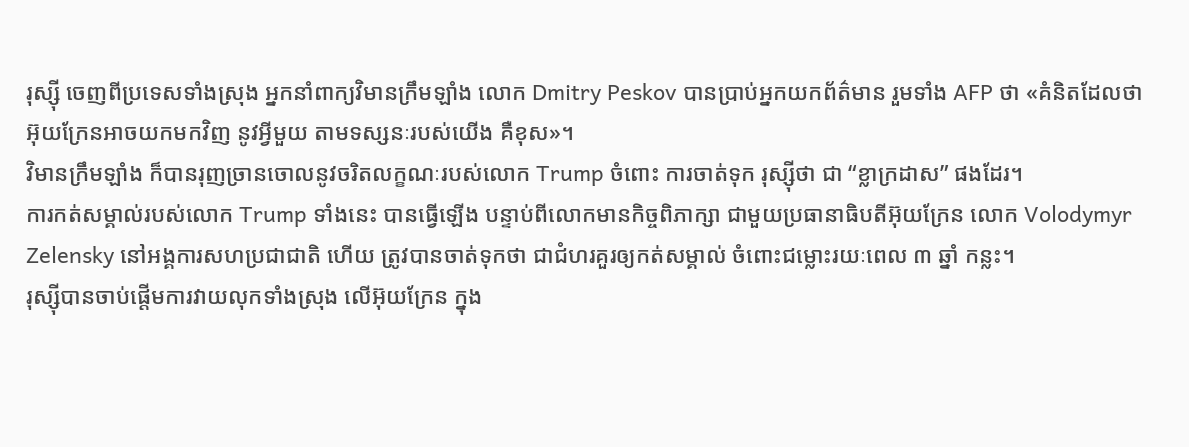រុស្ស៊ី ចេញពីប្រទេសទាំងស្រុង អ្នកនាំពាក្យវិមានក្រឹមឡាំង លោក Dmitry Peskov បានប្រាប់អ្នកយកព័ត៌មាន រួមទាំង AFP ថា «គំនិតដែលថា អ៊ុយក្រែនអាចយកមកវិញ នូវអ្វីមួយ តាមទស្សនៈរបស់យើង គឺខុស»។
វិមានក្រឹមឡាំង ក៏បានរុញច្រានចោលនូវចរិតលក្ខណៈរបស់លោក Trump ចំពោះ ការចាត់ទុក រុស្ស៊ីថា ជា “ខ្លាក្រដាស” ផងដែរ។
ការកត់សម្គាល់របស់លោក Trump ទាំងនេះ បានធ្វើឡើង បន្ទាប់ពីលោកមានកិច្ចពិភាក្សា ជាមួយប្រធានាធិបតីអ៊ុយក្រែន លោក Volodymyr Zelensky នៅអង្គការសហប្រជាជាតិ ហើយ ត្រូវបានចាត់ទុកថា ជាជំហរគួរឲ្យកត់សម្គាល់ ចំពោះជម្លោះរយៈពេល ៣ ឆ្នាំ កន្លះ។
រុស្ស៊ីបានចាប់ផ្តើមការវាយលុកទាំងស្រុង លើអ៊ុយក្រែន ក្នុង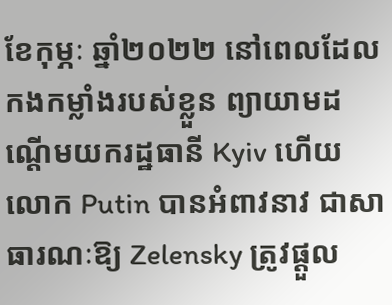ខែកុម្ភៈ ឆ្នាំ២០២២ នៅពេលដែលកងកម្លាំងរបស់ខ្លួន ព្យាយាមដណ្តើមយករដ្ឋធានី Kyiv ហើយលោក Putin បានអំពាវនាវ ជាសាធារណៈឱ្យ Zelensky ត្រូវផ្តួល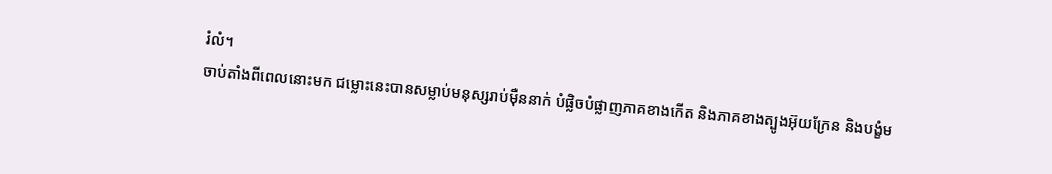រំលំ។
ចាប់តាំងពីពេលនោះមក ជម្លោះនេះបានសម្លាប់មនុស្សរាប់ម៉ឺននាក់ បំផ្លិចបំផ្លាញភាគខាងកើត និងភាគខាងត្បូងអ៊ុយក្រែន និងបង្ខំម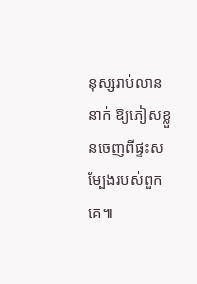នុស្សរាប់លាននាក់ ឱ្យភៀសខ្លួនចេញពីផ្ទះសម្បែងរបស់ពួកគេ៕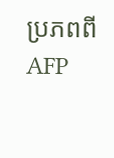ប្រភពពី AFP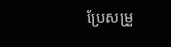ប្រែសម្រួ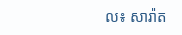ល៖ សារ៉ាត